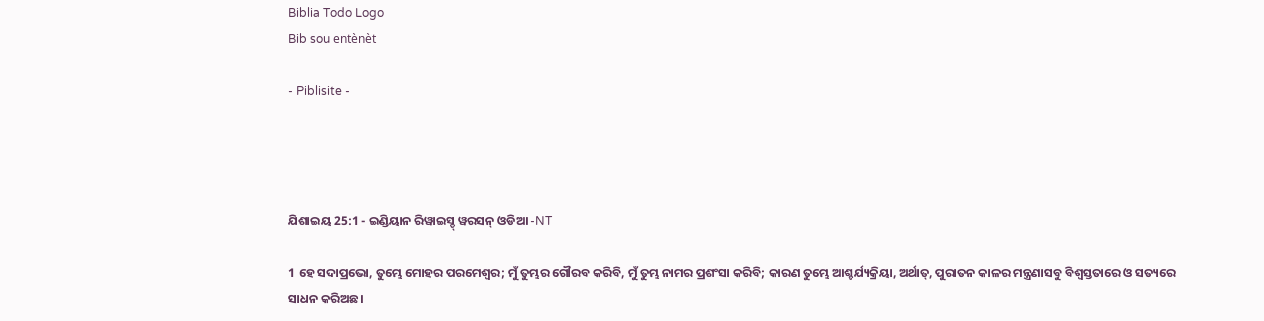Biblia Todo Logo
Bib sou entènèt

- Piblisite -




ଯିଶାଇୟ 25:1 - ଇଣ୍ଡିୟାନ ରିୱାଇସ୍ଡ୍ ୱରସନ୍ ଓଡିଆ -NT

1 ହେ ସଦାପ୍ରଭୋ, ତୁମ୍ଭେ ମୋହର ପରମେଶ୍ୱର; ମୁଁ ତୁମ୍ଭର ଗୌରବ କରିବି, ମୁଁ ତୁମ୍ଭ ନାମର ପ୍ରଶଂସା କରିବି; କାରଣ ତୁମ୍ଭେ ଆଶ୍ଚର୍ଯ୍ୟକ୍ରିୟା, ଅର୍ଥାତ୍‍, ପୁରାତନ କାଳର ମନ୍ତ୍ରଣାସବୁ ବିଶ୍ୱସ୍ତତାରେ ଓ ସତ୍ୟରେ ସାଧନ କରିଅଛ।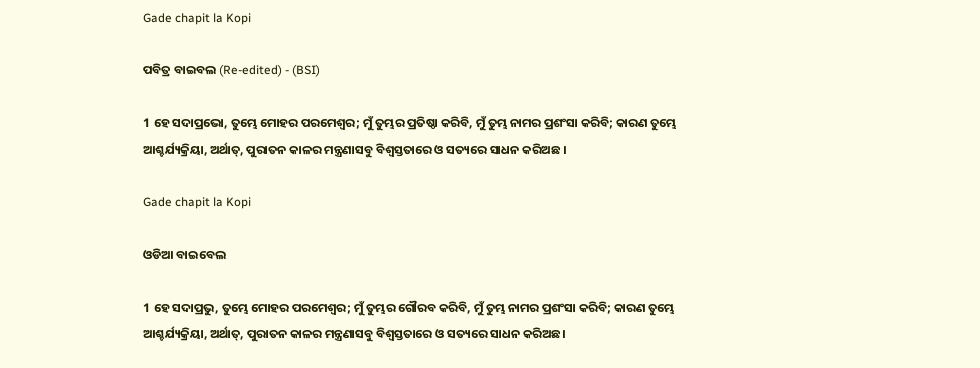Gade chapit la Kopi

ପବିତ୍ର ବାଇବଲ (Re-edited) - (BSI)

1 ହେ ସଦାପ୍ରଭୋ, ତୁମ୍ଭେ ମୋହର ପରମେଶ୍ଵର; ମୁଁ ତୁମ୍ଭର ପ୍ରତିଷ୍ଠା କରିବି, ମୁଁ ତୁମ୍ଭ ନାମର ପ୍ରଶଂସା କରିବି; କାରଣ ତୁମ୍ଭେ ଆଶ୍ଚର୍ଯ୍ୟକ୍ରିୟା, ଅର୍ଥାତ୍, ପୁରାତନ କାଳର ମନ୍ତ୍ରଣାସବୁ ବିଶ୍ଵସ୍ତତାରେ ଓ ସତ୍ୟରେ ସାଧନ କରିଅଛ ।

Gade chapit la Kopi

ଓଡିଆ ବାଇବେଲ

1 ହେ ସଦାପ୍ରଭୁ, ତୁମ୍ଭେ ମୋହର ପରମେଶ୍ୱର; ମୁଁ ତୁମ୍ଭର ଗୌରବ କରିବି, ମୁଁ ତୁମ୍ଭ ନାମର ପ୍ରଶଂସା କରିବି; କାରଣ ତୁମ୍ଭେ ଆଶ୍ଚର୍ଯ୍ୟକ୍ରିୟା, ଅର୍ଥାତ୍‍, ପୁରାତନ କାଳର ମନ୍ତ୍ରଣାସବୁ ବିଶ୍ୱସ୍ତତାରେ ଓ ସତ୍ୟରେ ସାଧନ କରିଅଛ।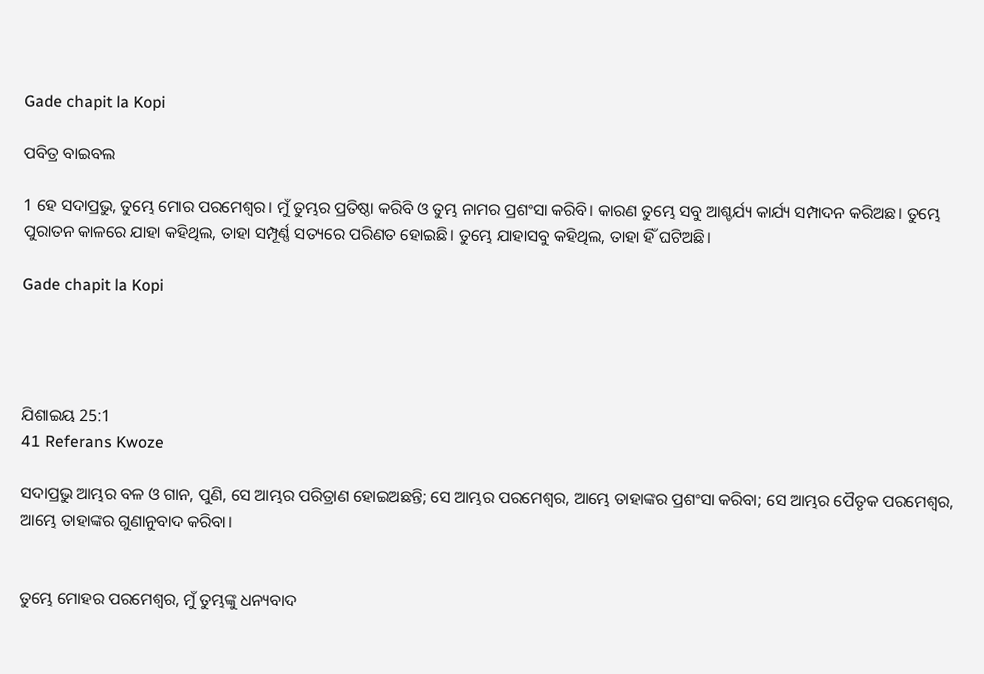Gade chapit la Kopi

ପବିତ୍ର ବାଇବଲ

1 ହେ ସଦାପ୍ରଭୁ, ତୁମ୍ଭେ ମୋର ପରମେଶ୍ୱର। ମୁଁ ତୁମ୍ଭର ପ୍ରତିଷ୍ଠା କରିବି ଓ ତୁମ୍ଭ ନାମର ପ୍ରଶଂସା କରିବି। କାରଣ ତୁମ୍ଭେ ସବୁ ଆଶ୍ଚର୍ଯ୍ୟ କାର୍ଯ୍ୟ ସମ୍ପାଦନ କରିଅଛ। ତୁମ୍ଭେ ପୁରାତନ କାଳରେ ଯାହା କହିଥିଲ, ତାହା ସମ୍ପୂର୍ଣ୍ଣ ସତ୍ୟରେ ପରିଣତ ହୋଇଛି। ତୁମ୍ଭେ ଯାହାସବୁ କହିଥିଲ, ତାହା ହିଁ ଘଟିଅଛି।

Gade chapit la Kopi




ଯିଶାଇୟ 25:1
41 Referans Kwoze

ସଦାପ୍ରଭୁ ଆମ୍ଭର ବଳ ଓ ଗାନ, ପୁଣି, ସେ ଆମ୍ଭର ପରିତ୍ରାଣ ହୋଇଅଛନ୍ତି; ସେ ଆମ୍ଭର ପରମେଶ୍ୱର, ଆମ୍ଭେ ତାହାଙ୍କର ପ୍ରଶଂସା କରିବା; ସେ ଆମ୍ଭର ପୈତୃକ ପରମେଶ୍ୱର, ଆମ୍ଭେ ତାହାଙ୍କର ଗୁଣାନୁବାଦ କରିବା।


ତୁମ୍ଭେ ମୋହର ପରମେଶ୍ୱର, ମୁଁ ତୁମ୍ଭଙ୍କୁ ଧନ୍ୟବାଦ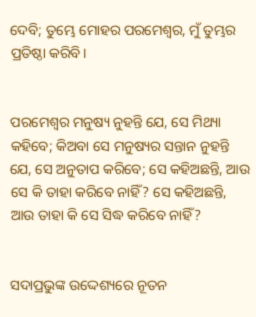ଦେବି; ତୁମ୍ଭେ ମୋହର ପରମେଶ୍ୱର, ମୁଁ ତୁମ୍ଭର ପ୍ରତିଷ୍ଠା କରିବି।


ପରମେଶ୍ୱର ମନୁଷ୍ୟ ନୁହନ୍ତି ଯେ, ସେ ମିଥ୍ୟା କହିବେ; କିଅବା ସେ ମନୁଷ୍ୟର ସନ୍ତାନ ନୁହନ୍ତି ଯେ, ସେ ଅନୁତାପ କରିବେ; ସେ କହିଅଛନ୍ତି, ଆଉ ସେ କି ତାହା କରିବେ ନାହିଁ? ସେ କହିଅଛନ୍ତି, ଆଉ ତାହା କି ସେ ସିଦ୍ଧ କରିବେ ନାହିଁ?


ସଦାପ୍ରଭୁଙ୍କ ଉଦ୍ଦେଶ୍ୟରେ ନୂତନ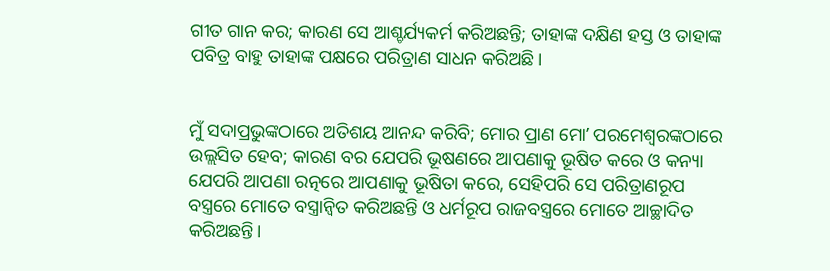ଗୀତ ଗାନ କର; କାରଣ ସେ ଆଶ୍ଚର୍ଯ୍ୟକର୍ମ କରିଅଛନ୍ତି; ତାହାଙ୍କ ଦକ୍ଷିଣ ହସ୍ତ ଓ ତାହାଙ୍କ ପବିତ୍ର ବାହୁ ତାହାଙ୍କ ପକ୍ଷରେ ପରିତ୍ରାଣ ସାଧନ କରିଅଛି।


ମୁଁ ସଦାପ୍ରଭୁଙ୍କଠାରେ ଅତିଶୟ ଆନନ୍ଦ କରିବି; ମୋର ପ୍ରାଣ ମୋʼ ପରମେଶ୍ୱରଙ୍କଠାରେ ଉଲ୍ଲସିତ ହେବ; କାରଣ ବର ଯେପରି ଭୂଷଣରେ ଆପଣାକୁ ଭୂଷିତ କରେ ଓ କନ୍ୟା ଯେପରି ଆପଣା ରତ୍ନରେ ଆପଣାକୁ ଭୂଷିତା କରେ, ସେହିପରି ସେ ପରିତ୍ରାଣରୂପ ବସ୍ତ୍ରରେ ମୋତେ ବସ୍ତ୍ରାନ୍ୱିତ କରିଅଛନ୍ତି ଓ ଧର୍ମରୂପ ରାଜବସ୍ତ୍ରରେ ମୋତେ ଆଚ୍ଛାଦିତ କରିଅଛନ୍ତି।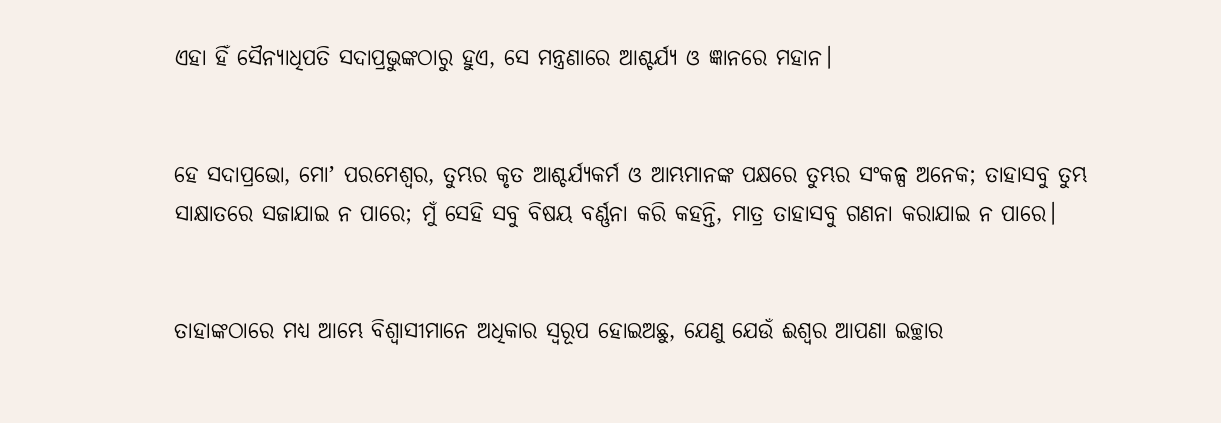ଏହା ହିଁ ସୈନ୍ୟାଧିପତି ସଦାପ୍ରଭୁଙ୍କଠାରୁ ହୁଏ, ସେ ମନ୍ତ୍ରଣାରେ ଆଶ୍ଚର୍ଯ୍ୟ ଓ ଜ୍ଞାନରେ ମହାନ।


ହେ ସଦାପ୍ରଭୋ, ମୋʼ ପରମେଶ୍ୱର, ତୁମ୍ଭର କୃତ ଆଶ୍ଚର୍ଯ୍ୟକର୍ମ ଓ ଆମ୍ଭମାନଙ୍କ ପକ୍ଷରେ ତୁମ୍ଭର ସଂକଳ୍ପ ଅନେକ; ତାହାସବୁ ତୁମ୍ଭ ସାକ୍ଷାତରେ ସଜାଯାଇ ନ ପାରେ; ମୁଁ ସେହି ସବୁ ବିଷୟ ବର୍ଣ୍ଣନା କରି କହନ୍ତି, ମାତ୍ର ତାହାସବୁ ଗଣନା କରାଯାଇ ନ ପାରେ।


ତାହାଙ୍କଠାରେ ମଧ୍ୟ ଆମ୍ଭେ ବିଶ୍ୱାସୀମାନେ ଅଧିକାର ସ୍ୱରୂପ ହୋଇଅଛୁ, ଯେଣୁ ଯେଉଁ ଈଶ୍ବର ଆପଣା ଇଚ୍ଛାର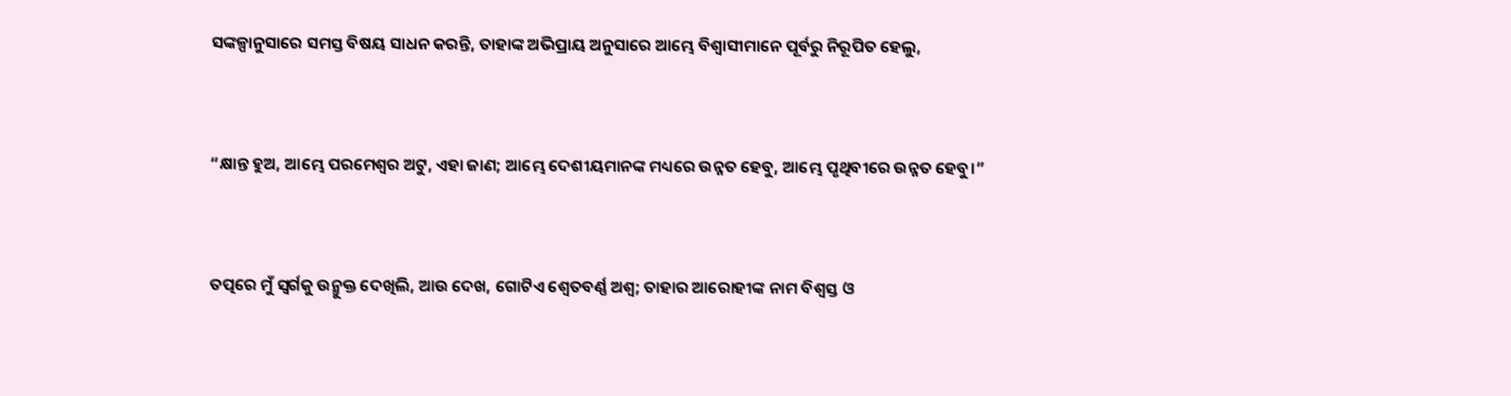ସଙ୍କଳ୍ପାନୁସାରେ ସମସ୍ତ ବିଷୟ ସାଧନ କରନ୍ତି, ତାହାଙ୍କ ଅଭିପ୍ରାୟ ଅନୁସାରେ ଆମ୍ଭେ ବିଶ୍ୱାସୀମାନେ ପୂର୍ବରୁ ନିରୂପିତ ହେଲୁ,


“କ୍ଷାନ୍ତ ହୁଅ, ଆମ୍ଭେ ପରମେଶ୍ୱର ଅଟୁ, ଏହା ଜାଣ; ଆମ୍ଭେ ଦେଶୀୟମାନଙ୍କ ମଧ୍ୟରେ ଉନ୍ନତ ହେବୁ, ଆମ୍ଭେ ପୃଥିବୀରେ ଉନ୍ନତ ହେବୁ।”


ତତ୍ପରେ ମୁଁ ସ୍ୱର୍ଗକୁ ଉନ୍ମୁକ୍ତ ଦେଖିଲି, ଆଉ ଦେଖ, ଗୋଟିଏ ଶ୍ୱେତବର୍ଣ୍ଣ ଅଶ୍ୱ; ତାହାର ଆରୋହୀଙ୍କ ନାମ ବିଶ୍ୱସ୍ତ ଓ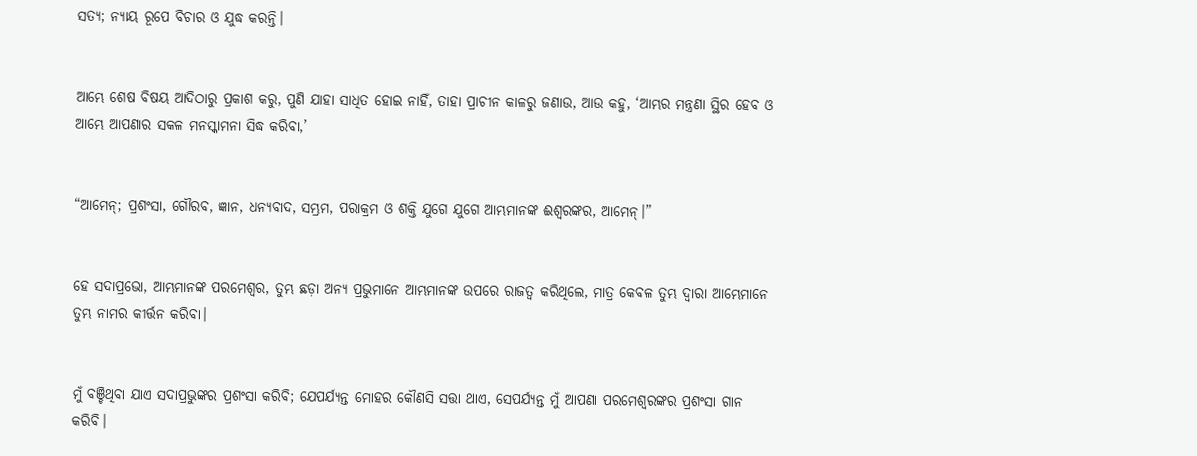ସତ୍ୟ; ନ୍ୟାୟ ରୂପେ ବିଚାର ଓ ଯୁଦ୍ଧ କରନ୍ତି।


ଆମ୍ଭେ ଶେଷ ବିଷୟ ଆଦିଠାରୁ ପ୍ରକାଶ କରୁ, ପୁଣି ଯାହା ସାଧିତ ହୋଇ ନାହିଁ, ତାହା ପ୍ରାଚୀନ କାଳରୁ ଜଣାଉ, ଆଉ କହୁ, ‘ଆମ୍ଭର ମନ୍ତ୍ରଣା ସ୍ଥିର ହେବ ଓ ଆମ୍ଭେ ଆପଣାର ସକଳ ମନସ୍କାମନା ସିଦ୍ଧ କରିବା,’


“ଆମେନ୍; ପ୍ରଶଂସା, ଗୌରବ, ଜ୍ଞାନ, ଧନ୍ୟବାଦ, ସମ୍ଭ୍ରମ, ପରାକ୍ରମ ଓ ଶକ୍ତି ଯୁଗେ ଯୁଗେ ଆମ୍ଭମାନଙ୍କ ଈଶ୍ବରଙ୍କର, ଆମେନ୍‍।”


ହେ ସଦାପ୍ରଭୋ, ଆମ୍ଭମାନଙ୍କ ପରମେଶ୍ୱର, ତୁମ୍ଭ ଛଡ଼ା ଅନ୍ୟ ପ୍ରଭୁମାନେ ଆମ୍ଭମାନଙ୍କ ଉପରେ ରାଜତ୍ୱ କରିଥିଲେ, ମାତ୍ର କେବଳ ତୁମ୍ଭ ଦ୍ୱାରା ଆମ୍ଭେମାନେ ତୁମ୍ଭ ନାମର କୀର୍ତ୍ତନ କରିବା।


ମୁଁ ବଞ୍ଚିଥିବା ଯାଏ ସଦାପ୍ରଭୁଙ୍କର ପ୍ରଶଂସା କରିବି; ଯେପର୍ଯ୍ୟନ୍ତ ମୋହର କୌଣସି ସତ୍ତା ଥାଏ, ସେପର୍ଯ୍ୟନ୍ତ ମୁଁ ଆପଣା ପରମେଶ୍ୱରଙ୍କର ପ୍ରଶଂସା ଗାନ କରିବି।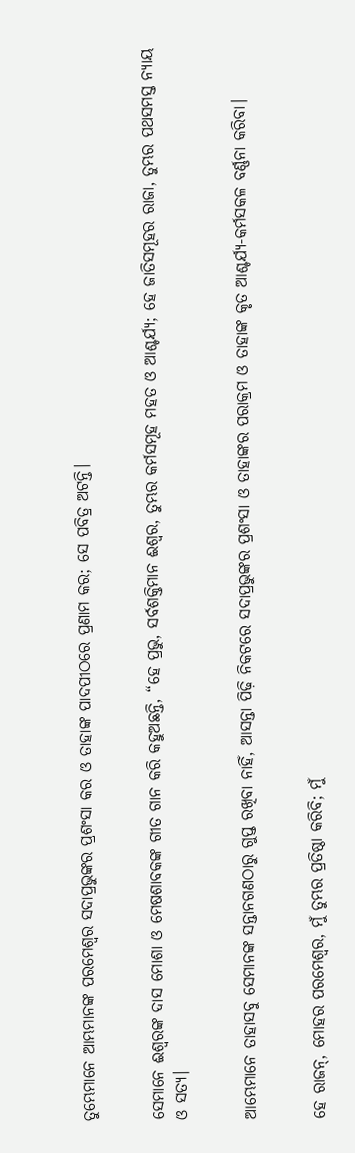ତୁମ୍ଭେମାନେ ଆମ୍ଭମାନଙ୍କ ପରମେଶ୍ୱର ସଦାପ୍ରଭୁଙ୍କର ପ୍ରଶଂସା କର ଓ ତାହାଙ୍କ ପାଦପୀଠରେ ପ୍ରଣାମ କର; ସେ ପବିତ୍ର ଅଟନ୍ତି।


ସେମାନେ ଈଶ୍ବରଙ୍କ ଦାସ ମୋଶା ଓ ମେଷଶାବକଙ୍କ ଗୀତ ଗାନ କରି କହୁଅଛନ୍ତି, “ହେ ପ୍ରଭୁ, ସର୍ବଶକ୍ତିମାନ ଈଶ୍ବର, ତୁମ୍ଭର କର୍ମସମୂହ ମହତ ଓ ଆଶ୍ଚର୍ଯ୍ୟ; ହେ ଜାତିସମୂହର ରାଜା, ତୁମ୍ଭର ପଥସମସ୍ତ ନ୍ୟାୟ ଓ ସତ୍ୟ।


ଆମ୍ଭେମାନେ ତାହାସବୁ ସେମାନଙ୍କ ସନ୍ତାନଗଣଠାରୁ ଗୁପ୍ତ ରଖିବା ନାହିଁ, ଆସନ୍ତା ପିଢ଼ି ନିକଟରେ ସଦାପ୍ରଭୁଙ୍କର ପ୍ରଶଂସା ଓ ତାହାଙ୍କର ପରାକ୍ରମ ଓ ତାହାଙ୍କ କୃତ ଆଶ୍ଚର୍ଯ୍ୟ-କର୍ମସକଳ ବର୍ଣ୍ଣନା କରିବା।


ହେ ରାଜନ୍‍, ମୋହର ପରମେଶ୍ୱର, ମୁଁ ତୁମ୍ଭର ପ୍ରତିଷ୍ଠା କରିବି; ମୁଁ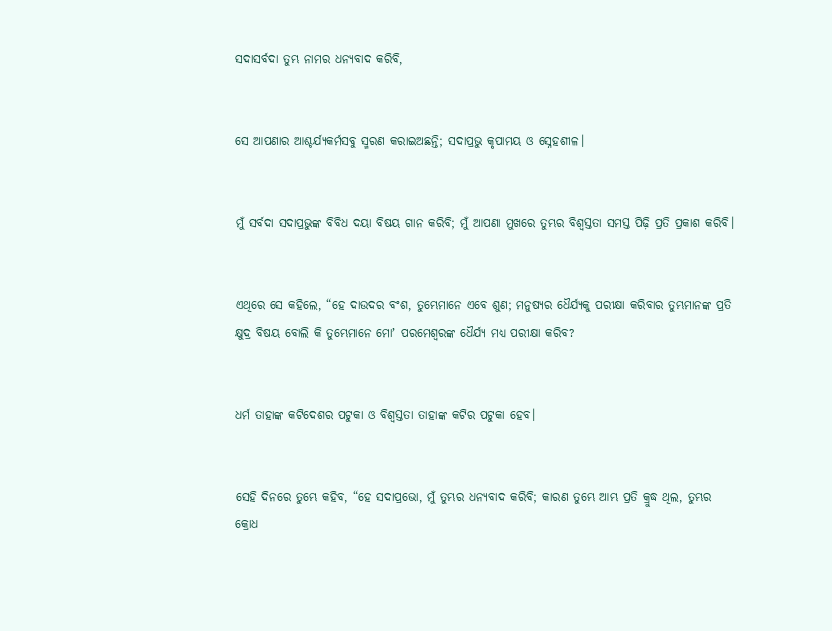ସଦାସର୍ବଦା ତୁମ୍ଭ ନାମର ଧନ୍ୟବାଦ କରିବି,


ସେ ଆପଣାର ଆଶ୍ଚର୍ଯ୍ୟକର୍ମସବୁ ସ୍ମରଣ କରାଇଅଛନ୍ତି; ସଦାପ୍ରଭୁ କୃପାମୟ ଓ ସ୍ନେହଶୀଳ।


ମୁଁ ସର୍ବଦା ସଦାପ୍ରଭୁଙ୍କ ବିବିଧ ଦୟା ବିଷୟ ଗାନ କରିବି; ମୁଁ ଆପଣା ମୁଖରେ ତୁମ୍ଭର ବିଶ୍ୱସ୍ତତା ସମସ୍ତ ପିଢ଼ି ପ୍ରତି ପ୍ରକାଶ କରିବି।


ଏଥିରେ ସେ କହିଲେ, “ହେ ଦାଉଦର ବଂଶ, ତୁମ୍ଭେମାନେ ଏବେ ଶୁଣ; ମନୁଷ୍ୟର ଧୈର୍ଯ୍ୟକୁ ପରୀକ୍ଷା କରିବାର ତୁମ୍ଭମାନଙ୍କ ପ୍ରତି କ୍ଷୁଦ୍ର ବିଷୟ ବୋଲି କି ତୁମ୍ଭେମାନେ ମୋʼ ପରମେଶ୍ୱରଙ୍କ ଧୈର୍ଯ୍ୟ ମଧ୍ୟ ପରୀକ୍ଷା କରିବ?


ଧର୍ମ ତାହାଙ୍କ କଟିଦେଶର ପଟୁକା ଓ ବିଶ୍ୱସ୍ତତା ତାହାଙ୍କ କଟିର ପଟୁକା ହେବ।


ସେହି ଦିନରେ ତୁମ୍ଭେ କହିବ, “ହେ ସଦାପ୍ରଭୋ, ମୁଁ ତୁମ୍ଭର ଧନ୍ୟବାଦ କରିବି; କାରଣ ତୁମ୍ଭେ ଆମ୍ଭ ପ୍ରତି କ୍ରୁଦ୍ଧ ଥିଲ, ତୁମ୍ଭର କ୍ରୋଧ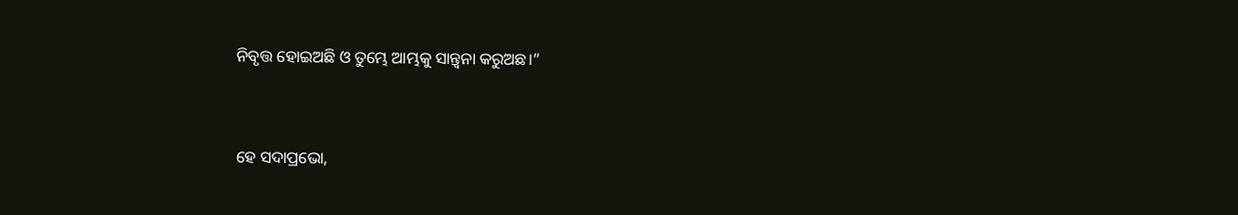ନିବୃତ୍ତ ହୋଇଅଛି ଓ ତୁମ୍ଭେ ଆମ୍ଭକୁ ସାନ୍ତ୍ୱନା କରୁଅଛ।”


ହେ ସଦାପ୍ରଭୋ,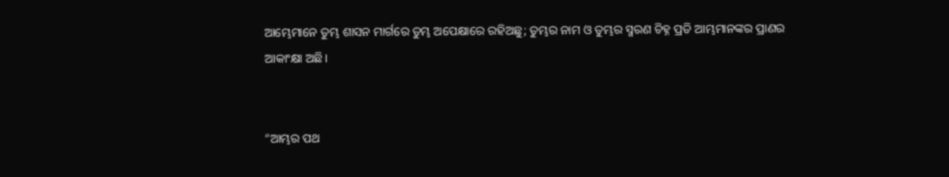ଆମ୍ଭେମାନେ ତୁମ୍ଭ ଶାସନ ମାର୍ଗରେ ତୁମ୍ଭ ଅପେକ୍ଷାରେ ରହିଅଛୁ; ତୁମ୍ଭର ନାମ ଓ ତୁମ୍ଭର ସ୍ମରଣ ଚିହ୍ନ ପ୍ରତି ଆମ୍ଭମାନଙ୍କର ପ୍ରାଣର ଆକାଂକ୍ଷା ଅଛି।


“ଆମ୍ଭର ପଥ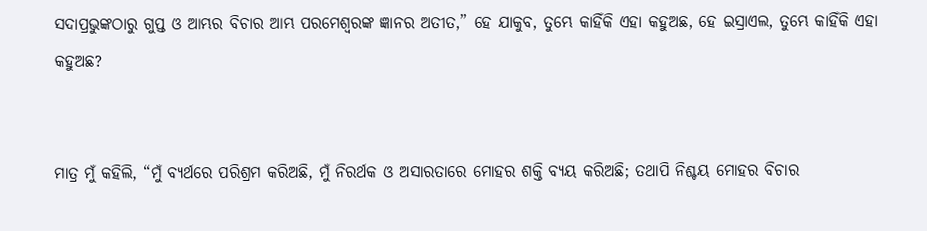ସଦାପ୍ରଭୁଙ୍କଠାରୁ ଗୁପ୍ତ ଓ ଆମ୍ଭର ବିଚାର ଆମ୍ଭ ପରମେଶ୍ୱରଙ୍କ ଜ୍ଞାନର ଅତୀତ,” ହେ ଯାକୁବ, ତୁମ୍ଭେ କାହିଁକି ଏହା କହୁଅଛ, ହେ ଇସ୍ରାଏଲ, ତୁମ୍ଭେ କାହିଁକି ଏହା କହୁଅଛ?


ମାତ୍ର ମୁଁ କହିଲି, “ମୁଁ ବ୍ୟର୍ଥରେ ପରିଶ୍ରମ କରିଅଛି, ମୁଁ ନିରର୍ଥକ ଓ ଅସାରତାରେ ମୋହର ଶକ୍ତି ବ୍ୟୟ କରିଅଛି; ତଥାପି ନିଶ୍ଚୟ ମୋହର ବିଚାର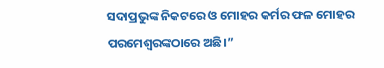ସଦାପ୍ରଭୁଙ୍କ ନିକଟରେ ଓ ମୋହର କର୍ମର ଫଳ ମୋହର ପରମେଶ୍ୱରଙ୍କଠାରେ ଅଛି।”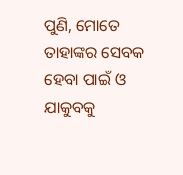ପୁଣି, ମୋତେ ତାହାଙ୍କର ସେବକ ହେବା ପାଇଁ ଓ ଯାକୁବକୁ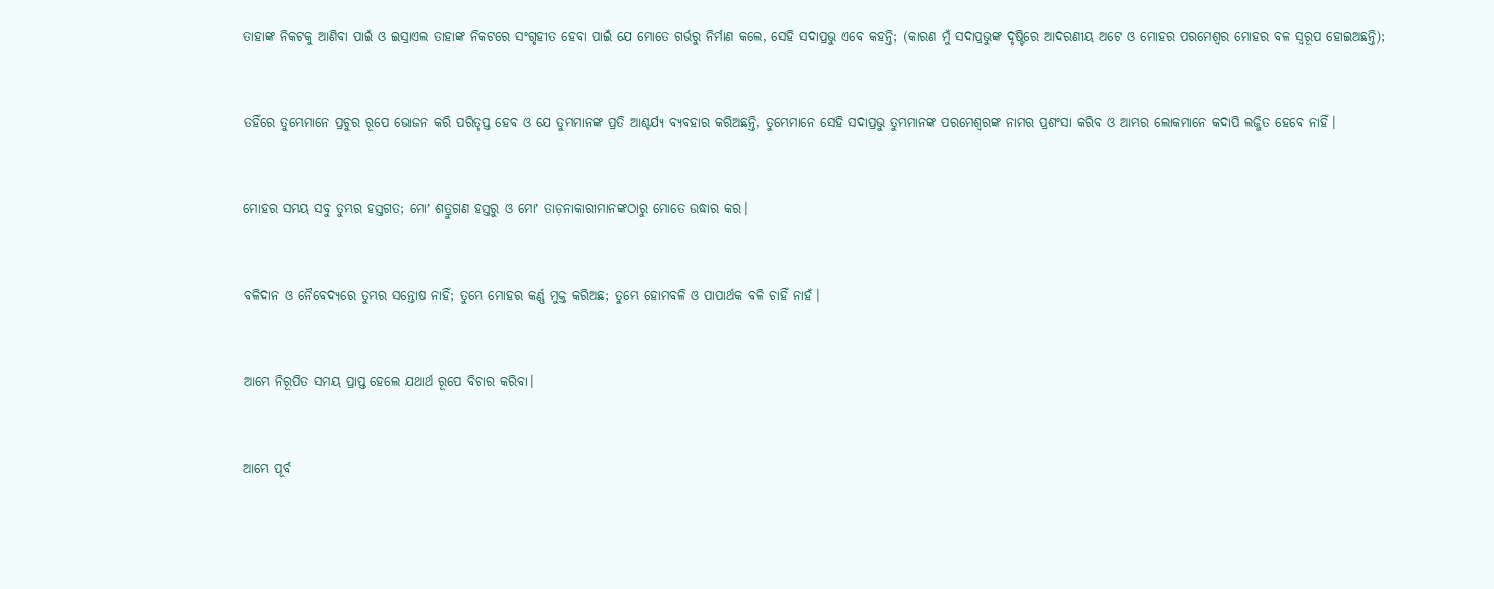ତାହାଙ୍କ ନିକଟକୁ ଆଣିବା ପାଇଁ ଓ ଇସ୍ରାଏଲ ତାହାଙ୍କ ନିକଟରେ ସଂଗୃହୀତ ହେବା ପାଇଁ ଯେ ମୋତେ ଗର୍ଭରୁ ନିର୍ମାଣ କଲେ, ସେହି ସଦାପ୍ରଭୁ ଏବେ କହନ୍ତି; (କାରଣ ମୁଁ ସଦାପ୍ରଭୁଙ୍କ ଦୃଷ୍ଟିରେ ଆଦରଣୀୟ ଅଟେ ଓ ମୋହର ପରମେଶ୍ୱର ମୋହର ବଳ ସ୍ୱରୂପ ହୋଇଅଛନ୍ତି);


ତହିଁରେ ତୁମ୍ଭେମାନେ ପ୍ରଚୁର ରୂପେ ଭୋଜନ କରି ପରିତୃପ୍ତ ହେବ ଓ ଯେ ତୁମ୍ଭମାନଙ୍କ ପ୍ରତି ଆଶ୍ଚର୍ଯ୍ୟ ବ୍ୟବହାର କରିଅଛନ୍ତି, ତୁମ୍ଭେମାନେ ସେହି ସଦାପ୍ରଭୁ ତୁମ୍ଭମାନଙ୍କ ପରମେଶ୍ୱରଙ୍କ ନାମର ପ୍ରଶଂସା କରିବ ଓ ଆମ୍ଭର ଲୋକମାନେ କଦାପି ଲଜ୍ଜିତ ହେବେ ନାହିଁ।


ମୋହର ସମୟ ସବୁ ତୁମ୍ଭର ହସ୍ତଗତ; ମୋʼ ଶତ୍ରୁଗଣ ହସ୍ତରୁ ଓ ମୋʼ ତାଡ଼ନାକାରୀମାନଙ୍କଠାରୁ ମୋତେ ଉଦ୍ଧାର କର।


ବଳିଦାନ ଓ ନୈବେଦ୍ୟରେ ତୁମ୍ଭର ସନ୍ତୋଷ ନାହିଁ; ତୁମ୍ଭେ ମୋହର କର୍ଣ୍ଣ ମୁକ୍ତ କରିଅଛ; ତୁମ୍ଭେ ହୋମବଳି ଓ ପାପାର୍ଥକ ବଳି ଚାହିଁ ନାହଁ।


ଆମ୍ଭେ ନିରୂପିତ ସମୟ ପ୍ରାପ୍ତ ହେଲେ ଯଥାର୍ଥ ରୂପେ ବିଚାର କରିବା।


ଆମ୍ଭେ ପୂର୍ବ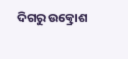ଦିଗରୁ ଉତ୍କ୍ରୋଶ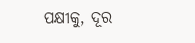ପକ୍ଷୀକୁ, ଦୂର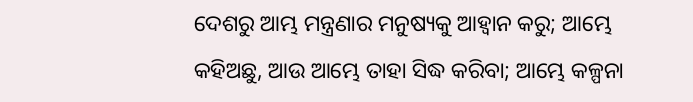ଦେଶରୁ ଆମ୍ଭ ମନ୍ତ୍ରଣାର ମନୁଷ୍ୟକୁ ଆହ୍ୱାନ କରୁ; ଆମ୍ଭେ କହିଅଛୁ, ଆଉ ଆମ୍ଭେ ତାହା ସିଦ୍ଧ କରିବା; ଆମ୍ଭେ କଳ୍ପନା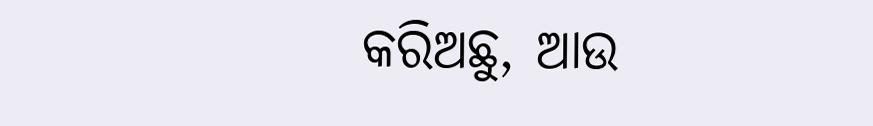କରିଅଛୁ, ଆଉ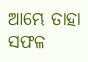ଆମ୍ଭେ ତାହା ସଫଳ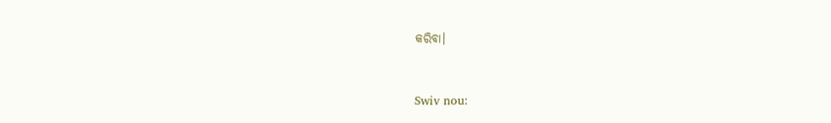କରିବା।


Swiv nou: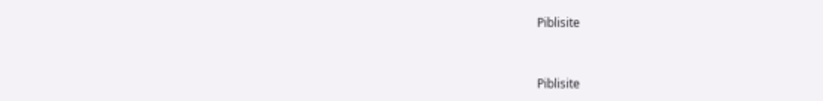Piblisite


Piblisite